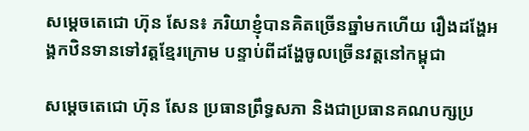សម្ដេចតេជោ ហ៊ុន សែន៖ ភរិយាខ្ញុំបានគិតច្រើនឆ្នាំមកហើយ រឿងដង្ហែអង្គកឋិនទានទៅវត្តខ្មែរក្រោម បន្ទាប់ពីដង្ហែចូលច្រើនវត្តនៅកម្ពុជា

សម្ដេចតេជោ ហ៊ុន សែន ប្រធានព្រឹទ្ធសភា និងជាប្រធានគណបក្សប្រ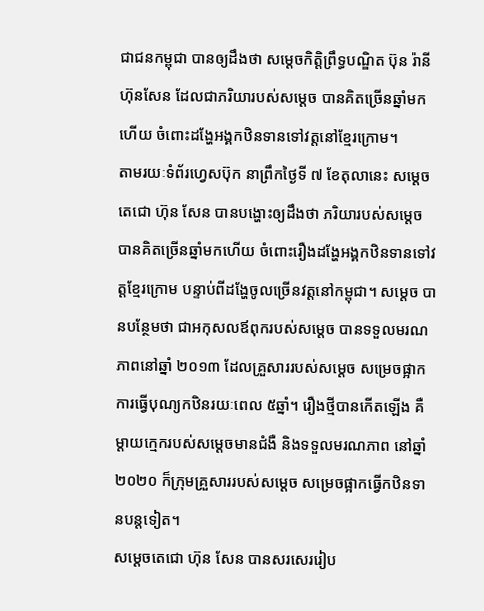ជាជនកម្ពុជា បានឲ្យដឹងថា សម្តេចកិត្តិព្រឹទ្ធបណ្ឌិត ប៊ុន រ៉ានី ហ៊ុនសែន ដែលជាភរិយារបស់សម្ដេច បានគិតច្រើនឆ្នាំមកហើយ ចំពោះដង្ហែអង្គកឋិនទានទៅវត្តនៅខ្មែរក្រោម។
តាមរយៈទំព័រហ្វេសប៊ុក នាព្រឹកថ្ងៃទី ៧ ខែតុលានេះ សម្ដេចតេជោ ហ៊ុន សែន បានបង្ហោះឲ្យដឹងថា ភរិយារបស់សម្ដេច បានគិតច្រើនឆ្នាំមកហើយ ចំពោះរឿងដង្ហែអង្គកឋិនទានទៅវត្តខ្មែរក្រោម បន្ទាប់ពីដង្ហែចូលច្រើនវត្តនៅកម្ពុជា។ សម្ដេច បានបន្ថែមថា ជាអកុសលឪពុករបស់សម្ដេច បានទទួលមរណភាពនៅឆ្នាំ ២០១៣ ដែលគ្រួសាររបស់សម្ដេច សម្រេចផ្អាកការធ្វើបុណ្យកឋិនរយៈពេល ៥ឆ្នាំ។ រឿងថ្មីបានកើតឡើង គឺម្តាយក្មេករបស់សម្ដេចមានជំងឺ និងទទួលមរណភាព នៅឆ្នាំ ២០២០ ក៏ក្រុមគ្រួសាររបស់សម្ដេច សម្រេចផ្អាកធ្វើកឋិនទានបន្តទៀត។
សម្ដេចតេជោ ហ៊ុន សែន បានសរសេររៀប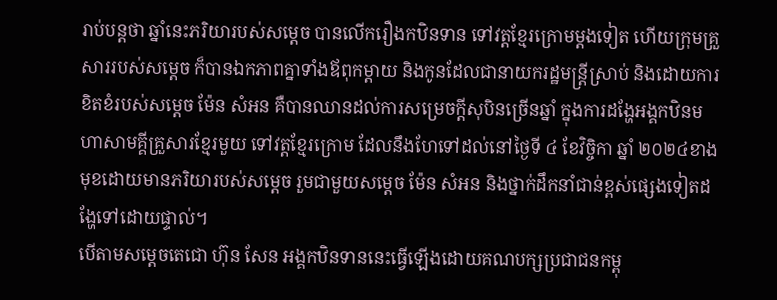រាប់បន្តថា ឆ្នាំនេះភរិយារបស់សម្ដេច បានលើករឿងកឋិនទាន ទៅវត្តខ្មែរក្រោមម្តងទៀត ហើយក្រុមគ្រួសាររបស់សម្ដេច ក៏បានឯកភាពគ្នាទាំងឪពុកម្តាយ និងកូនដែលជានាយករដ្ឋមន្ត្រីស្រាប់ និងដោយការខិតខំរបស់សម្តេច ម៉ែន សំអន គឺបានឈានដល់ការសម្រេចក្តីសុបិនច្រើនឆ្នាំ ក្នុងការដង្ហែអង្គកឋិនមហាសាមគ្គីគ្រួសារខ្មែរមួយ ទៅវត្តខ្មែរក្រោម ដែលនឹងហែទៅដល់នៅថ្ងៃទី ៤ ខែវិច្ចិកា ឆ្នាំ ២០២៤ខាងមុខដោយមានភរិយារបស់សម្ដេច រួមជាមួយសម្តេច ម៉ែន សំអន និងថ្នាក់ដឹកនាំជាន់ខ្ពស់ផ្សេងទៀតដង្ហែទៅដោយផ្ទាល់។
បើតាមសម្ដេចតេជោ ហ៊ុន សែន អង្គកឋិនទាននេះធ្វើឡើងដោយគណបក្សប្រជាជនកម្ពុ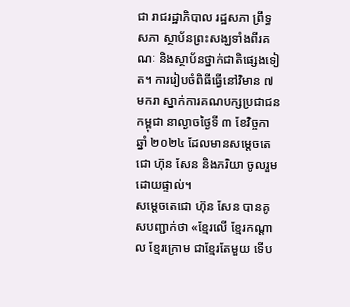ជា រាជរដ្ឋាភិបាល រដ្ឋសភា ព្រឹទ្ធសភា ស្ថាប័នព្រះសង្ឃទាំងពីរគណៈ និងស្ថាប័នថ្នាក់ជាតិផ្សេងទៀត។ ការរៀបចំពិធីធ្វើនៅវិមាន ៧មករា ស្នាក់ការគណបក្សប្រជាជនកម្ពុជា នាល្ងាចថ្ងៃទី ៣ ខែវិច្ចកា ឆ្នាំ ២០២៤ ដែលមានសម្ដេចតេជោ ហ៊ុន សែន និងភរិយា ចូលរួមដោយផ្ទាល់។
សម្ដេចតេជោ ហ៊ុន សែន បានគូសបញ្ជាក់ថា «ខ្មែរលើ ខ្មែរកណ្តាល ខ្មែរក្រោម ជាខ្មែរតែមួយ ទើប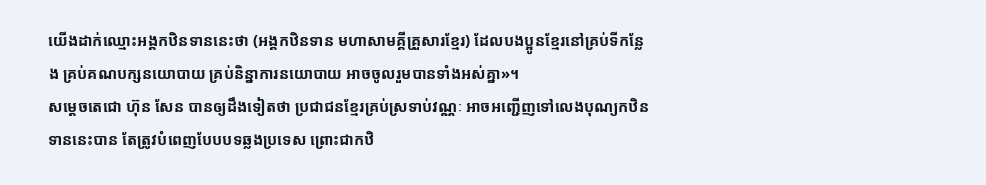យើងដាក់ឈ្មោះអង្គកឋិនទាននេះថា (អង្គកឋិនទាន មហាសាមគ្គីគ្រួសារខ្មែរ) ដែលបងប្អូនខ្មែរនៅគ្រប់ទីកន្លែង គ្រប់គណបក្សនយោបាយ គ្រប់និន្នាការនយោបាយ អាចចូលរួមបានទាំងអស់គ្នា»។
សម្ដេចតេជោ ហ៊ុន សែន បានឲ្យដឹងទៀតថា ប្រជាជនខ្មែរគ្រប់ស្រទាប់វណ្ណៈ អាចអញ្ជើញទៅលេងបុណ្យកឋិនទាននេះបាន តែត្រូវបំពេញបែបបទឆ្លងប្រទេស ព្រោះជាកឋិ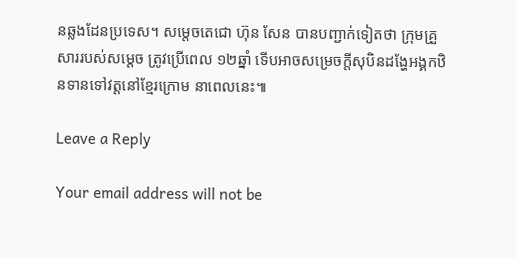នឆ្លងដែនប្រទេស។ សម្ដេចតេជោ ហ៊ុន សែន បានបញ្ជាក់ទៀតថា ក្រុមគ្រួសាររបស់សម្ដេច ត្រូវប្រើពេល ១២ឆ្នាំ ទើបអាចសម្រេចក្តីសុបិនដង្ហែអង្គកឋិនទានទៅវត្តនៅខ្មែរក្រោម នាពេលនេះ៕

Leave a Reply

Your email address will not be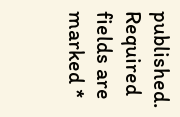published. Required fields are marked *